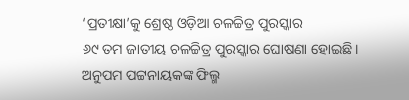‘ପ୍ରତୀକ୍ଷା’କୁ ଶ୍ରେଷ୍ଠ ଓଡ଼ିଆ ଚଳଚ୍ଚିତ୍ର ପୁରସ୍କାର
୬୯ ତମ ଜାତୀୟ ଚଳଚ୍ଚିତ୍ର ପୁରସ୍କାର ଘୋଷଣା ହୋଇଛି। ଅନୁପମ ପଟ୍ଟନାୟକଙ୍କ ଫିଲ୍ମ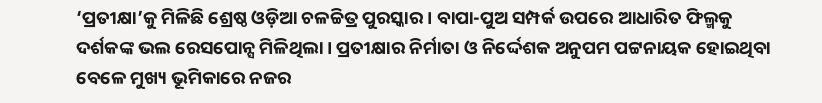‘ପ୍ରତୀକ୍ଷା’କୁ ମିଳିଛି ଶ୍ରେଷ୍ଠ ଓଡ଼ିଆ ଚଳଚ୍ଚିତ୍ର ପୁରସ୍କାର । ବାପା-ପୁଅ ସମ୍ପର୍କ ଉପରେ ଆଧାରିତ ଫିଲ୍ମକୁ ଦର୍ଶକଙ୍କ ଭଲ ରେସପୋନ୍ସ ମିଳିଥିଲା। ପ୍ରତୀକ୍ଷାର ନିର୍ମାତା ଓ ନିର୍ଦ୍ଦେଶକ ଅନୁପମ ପଟ୍ଟନାୟକ ହୋଇଥିବା ବେଳେ ମୁଖ୍ୟ ଭୂମିକାରେ ନଜର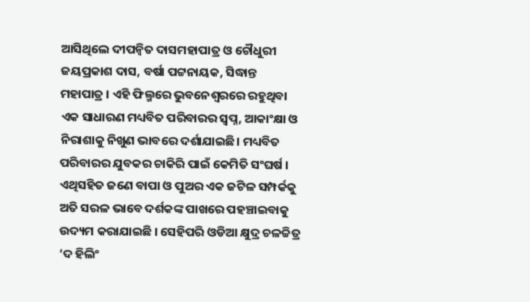ଆସିଥିଲେ ଦୀପନ୍ୱିତ ଦାସମହାପାତ୍ର ଓ ଚୌଧୁରୀ ଜୟପ୍ରକାଶ ଦାସ, ବର୍ଷା ପଟ୍ଟନାୟକ, ସିଦ୍ଧାନ୍ତ ମହାପାତ୍ର । ଏହି ଫିଲ୍ମରେ ଭୁବନେଶ୍ୱରରେ ରହୁଥିବା ଏକ ସାଧାରଣ ମଧ୍ୟବିତ ପରିବାରର ସ୍ୱପ୍ନ, ଆକାଂକ୍ଷା ଓ ନିରାଶାକୁ ନିଖୁଣ ଭାବରେ ଦର୍ଶାଯାଇଛି। ମଧ୍ୟବିତ ପରିବାରର ଯୁବକର ଚାକିରି ପାଇଁ କେମିତି ସଂଘର୍ଷ । ଏଥିସହିତ ଜଣେ ବାପା ଓ ପୁଅର ଏକ ଜଟିଳ ସମ୍ପର୍କକୁ ଅତି ସରଳ ଭାବେ ଦର୍ଶକଙ୍କ ପାଖରେ ପହଞ୍ଚାଇବାକୁ ଉଦ୍ୟମ କରାଯାଇଛି । ସେହିପରି ଓଡିଆ କ୍ଷୁଦ୍ର ଚଳଚ୍ଚିତ୍ର ‘ଦ ହିଲିଂ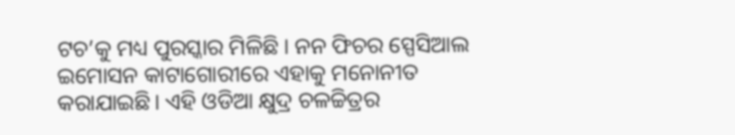ଟଚ’କୁ ମଧ୍ୟ ପୁରସ୍କାର ମିଳିଛି । ନନ ଫିଚର ସ୍ପେସିଆଲ ଇମୋସନ କାଟାଗୋରୀରେ ଏହାକୁ ମନୋନୀତ କରାଯାଇଛି। ଏହି ଓଡିଆ କ୍ଷୁଦ୍ର ଚଳଚ୍ଚିତ୍ରର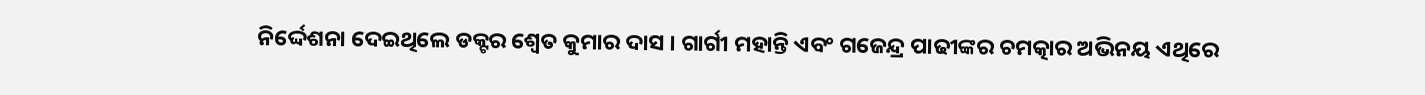ନିର୍ଦ୍ଦେଶନା ଦେଇଥିଲେ ଡକ୍ଟର ଶ୍ୱେତ କୁମାର ଦାସ । ଗାର୍ଗୀ ମହାନ୍ତି ଏବଂ ଗଜେନ୍ଦ୍ର ପାଢୀଙ୍କର ଚମତ୍କାର ଅଭିନୟ ଏଥିରେ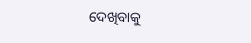ଦେଖିବାକୁ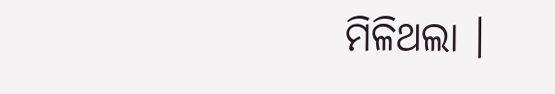ମିଳିଥଲା ।